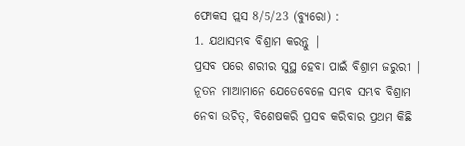ଫୋକସ ପ୍ଲସ 8/5/23 (ବ୍ୟୁରୋ) :
1. ଯଥାସମ୍ଭବ ବିଶ୍ରାମ କରନ୍ତୁ |
ପ୍ରସବ ପରେ ଶରୀର ସୁସ୍ଥ ହେବା ପାଇଁ ବିଶ୍ରାମ ଜରୁରୀ | ନୂତନ ମାଆମାନେ ଯେତେବେଳେ ସମ୍ଭବ ସମ୍ଭବ ବିଶ୍ରାମ ନେବା ଉଚିତ୍, ବିଶେଷକରି ପ୍ରସବ କରିବାର ପ୍ରଥମ କିଛି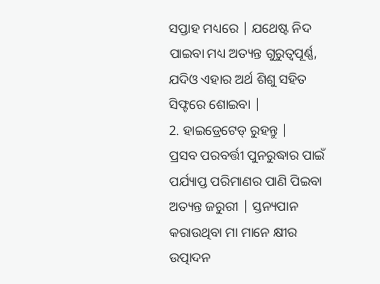ସପ୍ତାହ ମଧ୍ୟରେ | ଯଥେଷ୍ଟ ନିଦ ପାଇବା ମଧ୍ୟ ଅତ୍ୟନ୍ତ ଗୁରୁତ୍ୱପୂର୍ଣ୍ଣ, ଯଦିଓ ଏହାର ଅର୍ଥ ଶିଶୁ ସହିତ ସିଫ୍ଟରେ ଶୋଇବା |
2. ହାଇଡ୍ରେଟେଡ୍ ରୁହନ୍ତୁ |
ପ୍ରସବ ପରବର୍ତ୍ତୀ ପୁନରୁଦ୍ଧାର ପାଇଁ ପର୍ଯ୍ୟାପ୍ତ ପରିମାଣର ପାଣି ପିଇବା ଅତ୍ୟନ୍ତ ଜରୁରୀ | ସ୍ତନ୍ୟପାନ କରାଉଥିବା ମା ମାନେ କ୍ଷୀର ଉତ୍ପାଦନ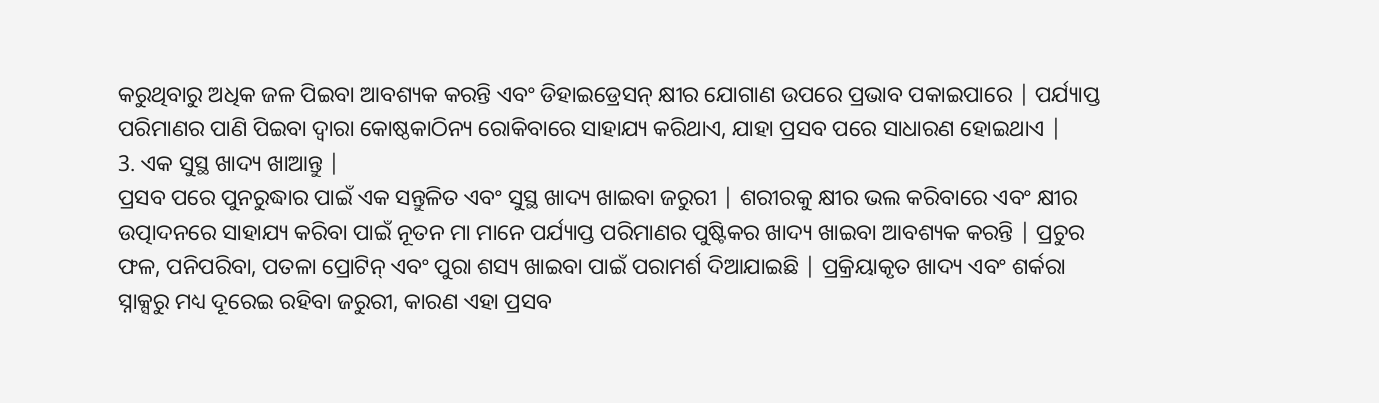କରୁଥିବାରୁ ଅଧିକ ଜଳ ପିଇବା ଆବଶ୍ୟକ କରନ୍ତି ଏବଂ ଡିହାଇଡ୍ରେସନ୍ କ୍ଷୀର ଯୋଗାଣ ଉପରେ ପ୍ରଭାବ ପକାଇପାରେ | ପର୍ଯ୍ୟାପ୍ତ ପରିମାଣର ପାଣି ପିଇବା ଦ୍ୱାରା କୋଷ୍ଠକାଠିନ୍ୟ ରୋକିବାରେ ସାହାଯ୍ୟ କରିଥାଏ, ଯାହା ପ୍ରସବ ପରେ ସାଧାରଣ ହୋଇଥାଏ |
3. ଏକ ସୁସ୍ଥ ଖାଦ୍ୟ ଖାଆନ୍ତୁ |
ପ୍ରସବ ପରେ ପୁନରୁଦ୍ଧାର ପାଇଁ ଏକ ସନ୍ତୁଳିତ ଏବଂ ସୁସ୍ଥ ଖାଦ୍ୟ ଖାଇବା ଜରୁରୀ | ଶରୀରକୁ କ୍ଷୀର ଭଲ କରିବାରେ ଏବଂ କ୍ଷୀର ଉତ୍ପାଦନରେ ସାହାଯ୍ୟ କରିବା ପାଇଁ ନୂତନ ମା ମାନେ ପର୍ଯ୍ୟାପ୍ତ ପରିମାଣର ପୁଷ୍ଟିକର ଖାଦ୍ୟ ଖାଇବା ଆବଶ୍ୟକ କରନ୍ତି | ପ୍ରଚୁର ଫଳ, ପନିପରିବା, ପତଳା ପ୍ରୋଟିନ୍ ଏବଂ ପୁରା ଶସ୍ୟ ଖାଇବା ପାଇଁ ପରାମର୍ଶ ଦିଆଯାଇଛି | ପ୍ରକ୍ରିୟାକୃତ ଖାଦ୍ୟ ଏବଂ ଶର୍କରା ସ୍ନାକ୍ସରୁ ମଧ୍ୟ ଦୂରେଇ ରହିବା ଜରୁରୀ, କାରଣ ଏହା ପ୍ରସବ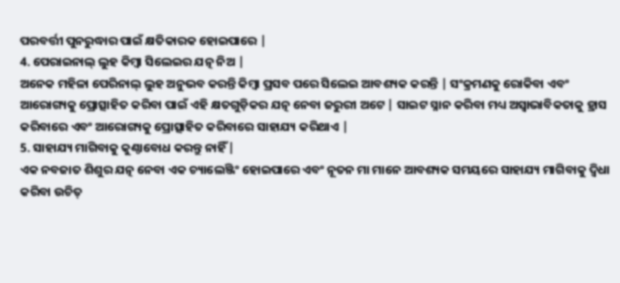ପରବର୍ତ୍ତୀ ପୁନରୁଦ୍ଧାର ପାଇଁ କ୍ଷତିକାରକ ହୋଇପାରେ |
4. ପେରାଇନାଲ୍ ଲୁହ କିମ୍ବା ସିଲେଇର ଯତ୍ନ ନିଅ |
ଅନେକ ମହିଳା ପେରିନାଲ୍ ଲୁହ ଅନୁଭବ କରନ୍ତି କିମ୍ବା ପ୍ରସବ ପରେ ସିଲେଇ ଆବଶ୍ୟକ କରନ୍ତି | ସଂକ୍ରମଣକୁ ରୋକିବା ଏବଂ ଆରୋଗ୍ୟକୁ ପ୍ରୋତ୍ସାହିତ କରିବା ପାଇଁ ଏହି କ୍ଷତଗୁଡ଼ିକର ଯତ୍ନ ନେବା ଜରୁରୀ ଅଟେ | ସାଇଟ ସ୍ନାନ କରିବା ମଧ୍ୟ ଅସ୍ୱାଭାବିକତାକୁ ହ୍ରାସ କରିବାରେ ଏବଂ ଆରୋଗ୍ୟକୁ ପ୍ରୋତ୍ସାହିତ କରିବାରେ ସାହାଯ୍ୟ କରିଥାଏ |
5. ସାହାଯ୍ୟ ମାଗିବାକୁ କୁଣ୍ଠାବୋଧ କରନ୍ତୁ ନାହିଁ |
ଏକ ନବଜାତ ଶିଶୁର ଯତ୍ନ ନେବା ଏକ ଚ୍ୟାଲେଞ୍ଜିଂ ହୋଇପାରେ ଏବଂ ନୂତନ ମା ମାନେ ଆବଶ୍ୟକ ସମୟରେ ସାହାଯ୍ୟ ମାଗିବାକୁ ଦ୍ୱିଧା କରିବା ଉଚିତ୍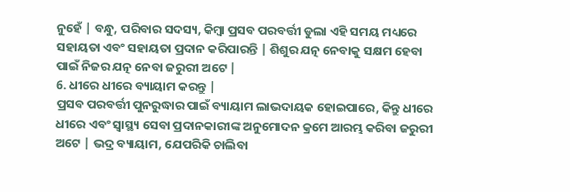ନୁହେଁ | ବନ୍ଧୁ, ପରିବାର ସଦସ୍ୟ, କିମ୍ବା ପ୍ରସବ ପରବର୍ତ୍ତୀ ଡୁଲା ଏହି ସମୟ ମଧ୍ୟରେ ସହାୟତା ଏବଂ ସହାୟତା ପ୍ରଦାନ କରିପାରନ୍ତି | ଶିଶୁର ଯତ୍ନ ନେବାକୁ ସକ୍ଷମ ହେବା ପାଇଁ ନିଜର ଯତ୍ନ ନେବା ଜରୁରୀ ଅଟେ |
6. ଧୀରେ ଧୀରେ ବ୍ୟାୟାମ କରନ୍ତୁ |
ପ୍ରସବ ପରବର୍ତ୍ତୀ ପୁନରୁଦ୍ଧାର ପାଇଁ ବ୍ୟାୟାମ ଲାଭଦାୟକ ହୋଇପାରେ, କିନ୍ତୁ ଧୀରେ ଧୀରେ ଏବଂ ସ୍ୱାସ୍ଥ୍ୟ ସେବା ପ୍ରଦାନକାରୀଙ୍କ ଅନୁମୋଦନ କ୍ରମେ ଆରମ୍ଭ କରିବା ଜରୁରୀ ଅଟେ | ଭଦ୍ର ବ୍ୟାୟାମ, ଯେପରିକି ଚାଲିବା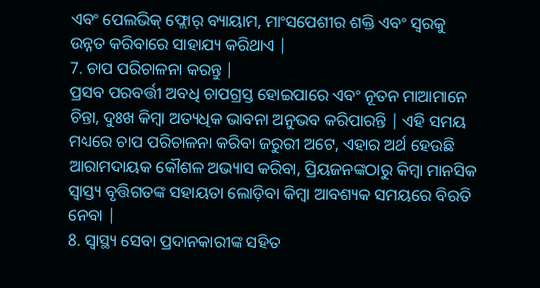ଏବଂ ପେଲଭିକ୍ ଫ୍ଲୋର୍ ବ୍ୟାୟାମ, ମାଂସପେଶୀର ଶକ୍ତି ଏବଂ ସ୍ୱରକୁ ଉନ୍ନତ କରିବାରେ ସାହାଯ୍ୟ କରିଥାଏ |
7. ଚାପ ପରିଚାଳନା କରନ୍ତୁ |
ପ୍ରସବ ପରବର୍ତ୍ତୀ ଅବଧି ଚାପଗ୍ରସ୍ତ ହୋଇପାରେ ଏବଂ ନୂତନ ମାଆମାନେ ଚିନ୍ତା, ଦୁଃଖ କିମ୍ବା ଅତ୍ୟଧିକ ଭାବନା ଅନୁଭବ କରିପାରନ୍ତି | ଏହି ସମୟ ମଧ୍ୟରେ ଚାପ ପରିଚାଳନା କରିବା ଜରୁରୀ ଅଟେ, ଏହାର ଅର୍ଥ ହେଉଛି ଆରାମଦାୟକ କୌଶଳ ଅଭ୍ୟାସ କରିବା, ପ୍ରିୟଜନଙ୍କଠାରୁ କିମ୍ବା ମାନସିକ ସ୍ଵାସ୍ତ୍ୟ ବୃତ୍ତିଗତଙ୍କ ସହାୟତା ଲୋଡ଼ିବା କିମ୍ବା ଆବଶ୍ୟକ ସମୟରେ ବିରତି ନେବା |
8. ସ୍ୱାସ୍ଥ୍ୟ ସେବା ପ୍ରଦାନକାରୀଙ୍କ ସହିତ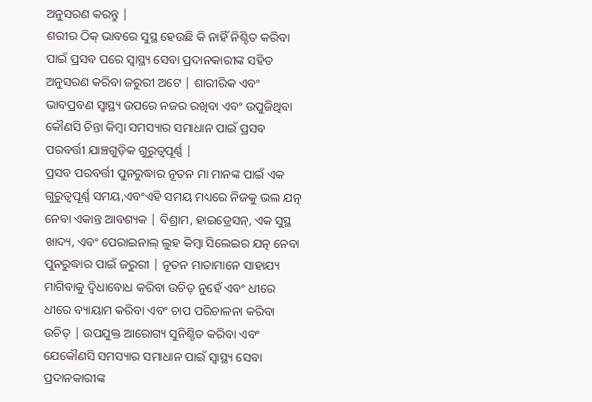ଅନୁସରଣ କରନ୍ତୁ |
ଶରୀର ଠିକ୍ ଭାବରେ ସୁସ୍ଥ ହେଉଛି କି ନାହିଁ ନିଶ୍ଚିତ କରିବା ପାଇଁ ପ୍ରସବ ପରେ ସ୍ୱାସ୍ଥ୍ୟ ସେବା ପ୍ରଦାନକାରୀଙ୍କ ସହିତ ଅନୁସରଣ କରିବା ଜରୁରୀ ଅଟେ | ଶାରୀରିକ ଏବଂ ଭାବପ୍ରବଣ ସ୍ୱାସ୍ଥ୍ୟ ଉପରେ ନଜର ରଖିବା ଏବଂ ଉପୁଜିଥିବା କୌଣସି ଚିନ୍ତା କିମ୍ବା ସମସ୍ୟାର ସମାଧାନ ପାଇଁ ପ୍ରସବ ପରବର୍ତ୍ତୀ ଯାଞ୍ଚଗୁଡ଼ିକ ଗୁରୁତ୍ୱପୂର୍ଣ୍ଣ |
ପ୍ରସବ ପରବର୍ତ୍ତୀ ପୁନରୁଦ୍ଧାର ନୂତନ ମା ମାନଙ୍କ ପାଇଁ ଏକ ଗୁରୁତ୍ୱପୂର୍ଣ୍ଣ ସମୟ,ଏବଂଏହି ସମୟ ମଧ୍ୟରେ ନିଜକୁ ଭଲ ଯତ୍ନ ନେବା ଏକାନ୍ତ ଆବଶ୍ୟକ | ବିଶ୍ରାମ, ହାଇଡ୍ରେସନ୍, ଏକ ସୁସ୍ଥ ଖାଦ୍ୟ, ଏବଂ ପେରାଇନାଲ୍ ଲୁହ କିମ୍ବା ସିଲେଇର ଯତ୍ନ ନେବା ପୁନରୁଦ୍ଧାର ପାଇଁ ଜରୁରୀ | ନୂତନ ମାତାମାନେ ସାହାଯ୍ୟ ମାଗିବାକୁ ଦ୍ୱିଧାବୋଧ କରିବା ଉଚିତ୍ ନୁହେଁ ଏବଂ ଧୀରେ ଧୀରେ ବ୍ୟାୟାମ କରିବା ଏବଂ ଚାପ ପରିଚାଳନା କରିବା ଉଚିତ୍ | ଉପଯୁକ୍ତ ଆରୋଗ୍ୟ ସୁନିଶ୍ଚିତ କରିବା ଏବଂ ଯେକୌଣସି ସମସ୍ୟାର ସମାଧାନ ପାଇଁ ସ୍ୱାସ୍ଥ୍ୟ ସେବା ପ୍ରଦାନକାରୀଙ୍କ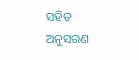ସହିତ ଅନୁସରଣ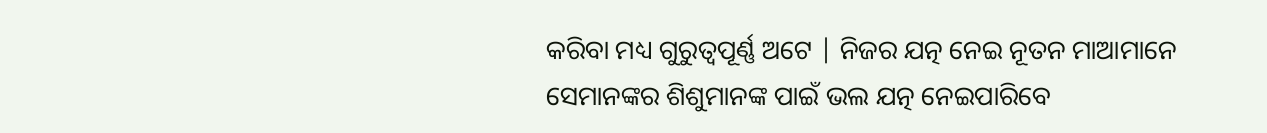କରିବା ମଧ୍ୟ ଗୁରୁତ୍ୱପୂର୍ଣ୍ଣ ଅଟେ | ନିଜର ଯତ୍ନ ନେଇ ନୂତନ ମାଆମାନେ ସେମାନଙ୍କର ଶିଶୁମାନଙ୍କ ପାଇଁ ଭଲ ଯତ୍ନ ନେଇପାରିବେ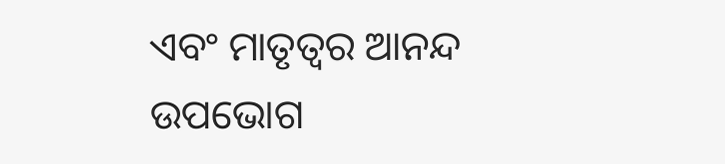ଏବଂ ମାତୃତ୍ୱର ଆନନ୍ଦ ଉପଭୋଗ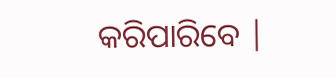କରିପାରିବେ |